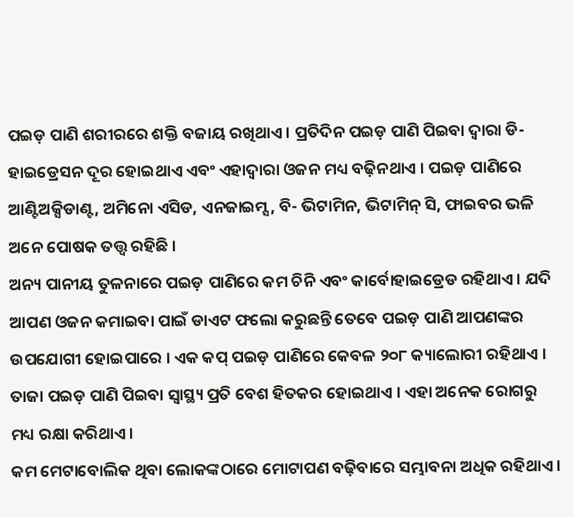ପଇଡ଼ ପାଣି ଶରୀରରେ ଶକ୍ତି ବଜାୟ ରଖିଥାଏ । ପ୍ରତିଦିନ ପଇଡ଼ ପାଣି ପିଇବା ଦ୍ୱାରା ଡି-ହାଇଡ୍ରେସନ ଦୂର ହୋଇଥାଏ ଏବଂ ଏହାଦ୍ୱାରା ଓଜନ ମଧ୍ୟ ବଢ଼ିନଥାଏ । ପଇଡ଼ ପାଣିରେ ଆଣ୍ଟିଅକ୍ସିଡାଣ୍ଟ, ଅମିନୋ ଏସିଡ, ଏନଜାଇମ୍ସ, ବି- ଭିଟାମିନ, ଭିଟାମିନ୍ ସି, ଫାଇବର ଭଳି ଅନେ ପୋଷକ ତତ୍ତ୍ବ ରହିଛି ।
ଅନ୍ୟ ପାନୀୟ ତୁଳନାରେ ପଇଡ଼ ପାଣିରେ କମ ଚିନି ଏବଂ କାର୍ବୋହାଇଡ୍ରେଡ ରହିଥାଏ । ଯଦି ଆପଣ ଓଜନ କମାଇବା ପାଇଁ ଡାଏଟ ଫଲୋ କରୁଛନ୍ତି ତେବେ ପଇଡ଼ ପାଣି ଆପଣଙ୍କର ଉପଯୋଗୀ ହୋଇପାରେ । ଏକ କପ୍ ପଇଡ଼ ପାଣିରେ କେବଳ ୨୦୮ କ୍ୟାଲୋରୀ ରହିଥାଏ । ତାଜା ପଇଡ଼ ପାଣି ପିଇବା ସ୍ୱାସ୍ଥ୍ୟ ପ୍ରତି ବେଶ ହିତକର ହୋଇଥାଏ । ଏହା ଅନେକ ରୋଗରୁ ମଧ୍ୟ ରକ୍ଷା କରିଥାଏ ।
କମ ମେଟାବୋଲିକ ଥିବା ଲୋକଙ୍କଠାରେ ମୋଟାପଣ ବଢ଼ିବାରେ ସମ୍ଭାବନା ଅଧିକ ରହିଥାଏ ।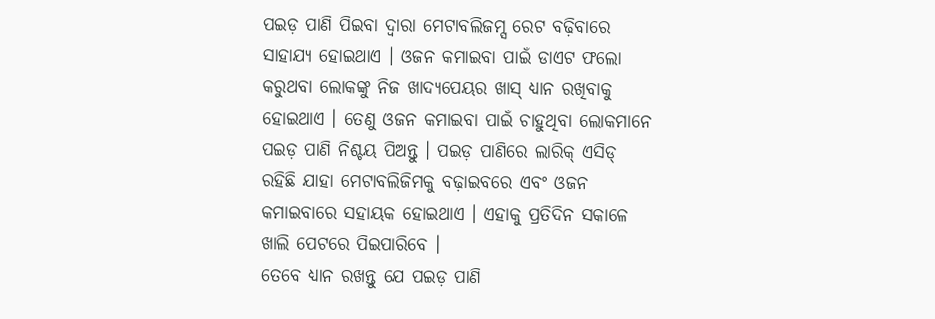ପଇଡ଼ ପାଣି ପିଇବା ଦ୍ୱାରା ମେଟାବଲିଜମ୍ସ ରେଟ ବଢ଼ିବାରେ ସାହାଯ୍ୟ ହୋଇଥାଏ । ଓଜନ କମାଇବା ପାଇଁ ଡାଏଟ ଫଲୋ କରୁଥବା ଲୋକଙ୍କୁ ନିଜ ଖାଦ୍ୟପେୟର ଖାସ୍ ଧ୍ୟାନ ରଖିବାକୁ ହୋଇଥାଏ । ତେଣୁ ଓଜନ କମାଇବା ପାଇଁ ଚାହୁଥିବା ଲୋକମାନେ ପଇଡ଼ ପାଣି ନିଶ୍ଚୟ ପିଅନ୍ତୁ । ପଇଡ଼ ପାଣିରେ ଲାରିକ୍ ଏସିଡ୍ ରହିଛି ଯାହା ମେଟାବଲିଜିମକୁ ବଢ଼ାଇବରେ ଏବଂ ଓଜନ କମାଇବାରେ ସହାୟକ ହୋଇଥାଏ । ଏହାକୁ ପ୍ରତିଦିନ ସକାଳେ ଖାଲି ପେଟରେ ପିଇପାରିବେ ।
ତେବେ ଧ୍ୟାନ ରଖନ୍ତୁ ଯେ ପଇଡ଼ ପାଣି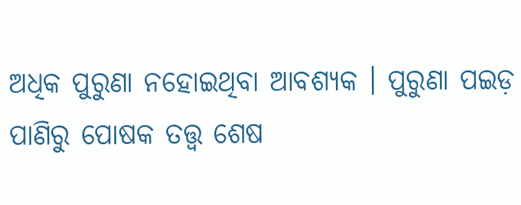ଅଧିକ ପୁରୁଣା ନହୋଇଥିବା ଆବଶ୍ୟକ । ପୁରୁଣା ପଇଡ଼ ପାଣିରୁ ପୋଷକ ତତ୍ତ୍ୱ ଶେଷ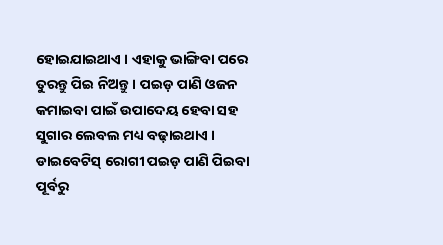ହୋଇଯାଇଥାଏ । ଏହାକୁ ଭାଙ୍ଗିବା ପରେ ତୁରନ୍ତୁ ପିଇ ନିଅନ୍ତୁ । ପଇଡ଼ ପାଣି ଓଜନ କମାଇବା ପାଇଁ ଉପାଦେୟ ହେବା ସହ ସୁଗାର ଲେବଲ ମଧ୍ୟ ବଢ଼ାଇଥାଏ । ଡାଇବେଟିସ୍ ରୋଗୀ ପଇଡ଼ ପାଣି ପିଇବା ପୂର୍ବରୁ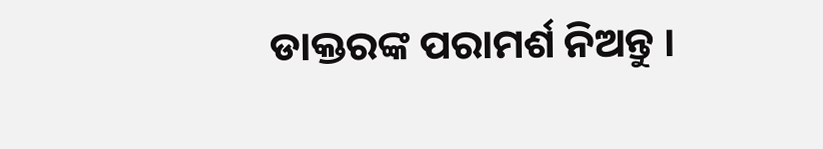ଡାକ୍ତରଙ୍କ ପରାମର୍ଶ ନିଅନ୍ତୁ ।